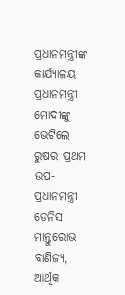ପ୍ରଧାନମନ୍ତ୍ରୀଙ୍କ କାର୍ଯ୍ୟାଳୟ
ପ୍ରଧାନମନ୍ତ୍ରୀ ମୋଦୀଙ୍କୁ ଭେଟିଲେ ରୁଷର ପ୍ରଥମ ଉପ-ପ୍ରଧାନମନ୍ତ୍ରୀ ଡେନିସ ମାନ୍ତୁରୋଭ
ବାଣିଜ୍ୟ, ଆର୍ଥିକ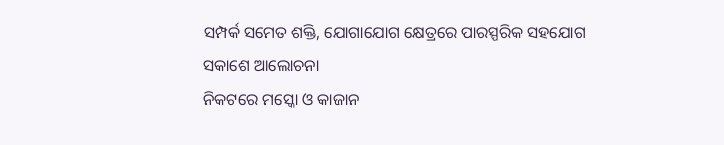ସମ୍ପର୍କ ସମେତ ଶକ୍ତି, ଯୋଗାଯୋଗ କ୍ଷେତ୍ରରେ ପାରସ୍ପରିକ ସହଯୋଗ ସକାଶେ ଆଲୋଚନା
ନିକଟରେ ମସ୍କୋ ଓ କାଜାନ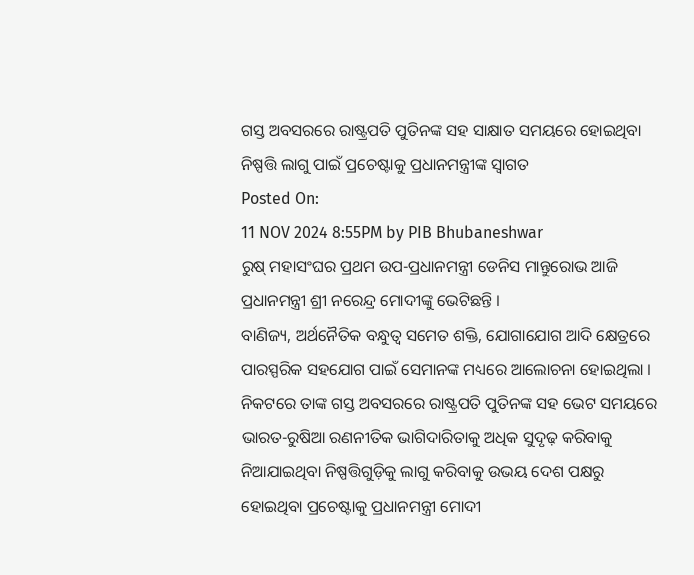ଗସ୍ତ ଅବସରରେ ରାଷ୍ଟ୍ରପତି ପୁତିନଙ୍କ ସହ ସାକ୍ଷାତ ସମୟରେ ହୋଇଥିବା ନିଷ୍ପତ୍ତି ଲାଗୁ ପାଇଁ ପ୍ରଚେଷ୍ଟାକୁ ପ୍ରଧାନମନ୍ତ୍ରୀଙ୍କ ସ୍ୱାଗତ
Posted On:
11 NOV 2024 8:55PM by PIB Bhubaneshwar
ରୁଷ୍ ମହାସଂଘର ପ୍ରଥମ ଉପ-ପ୍ରଧାନମନ୍ତ୍ରୀ ଡେନିସ ମାନ୍ତୁରୋଭ ଆଜି ପ୍ରଧାନମନ୍ତ୍ରୀ ଶ୍ରୀ ନରେନ୍ଦ୍ର ମୋଦୀଙ୍କୁ ଭେଟିଛନ୍ତି ।
ବାଣିଜ୍ୟ, ଅର୍ଥନୈତିକ ବନ୍ଧୁତ୍ୱ ସମେତ ଶକ୍ତି, ଯୋଗାଯୋଗ ଆଦି କ୍ଷେତ୍ରରେ ପାରସ୍ପରିକ ସହଯୋଗ ପାଇଁ ସେମାନଙ୍କ ମଧ୍ୟରେ ଆଲୋଚନା ହୋଇଥିଲା ।
ନିକଟରେ ତାଙ୍କ ଗସ୍ତ ଅବସରରେ ରାଷ୍ଟ୍ରପତି ପୁତିନଙ୍କ ସହ ଭେଟ ସମୟରେ ଭାରତ-ରୁଷିଆ ରଣନୀତିକ ଭାଗିଦାରିତାକୁ ଅଧିକ ସୁଦୃଢ଼ କରିବାକୁ ନିଆଯାଇଥିବା ନିଷ୍ପତ୍ତିଗୁଡ଼ିକୁ ଲାଗୁ କରିବାକୁ ଉଭୟ ଦେଶ ପକ୍ଷରୁ ହୋଇଥିବା ପ୍ରଚେଷ୍ଟାକୁ ପ୍ରଧାନମନ୍ତ୍ରୀ ମୋଦୀ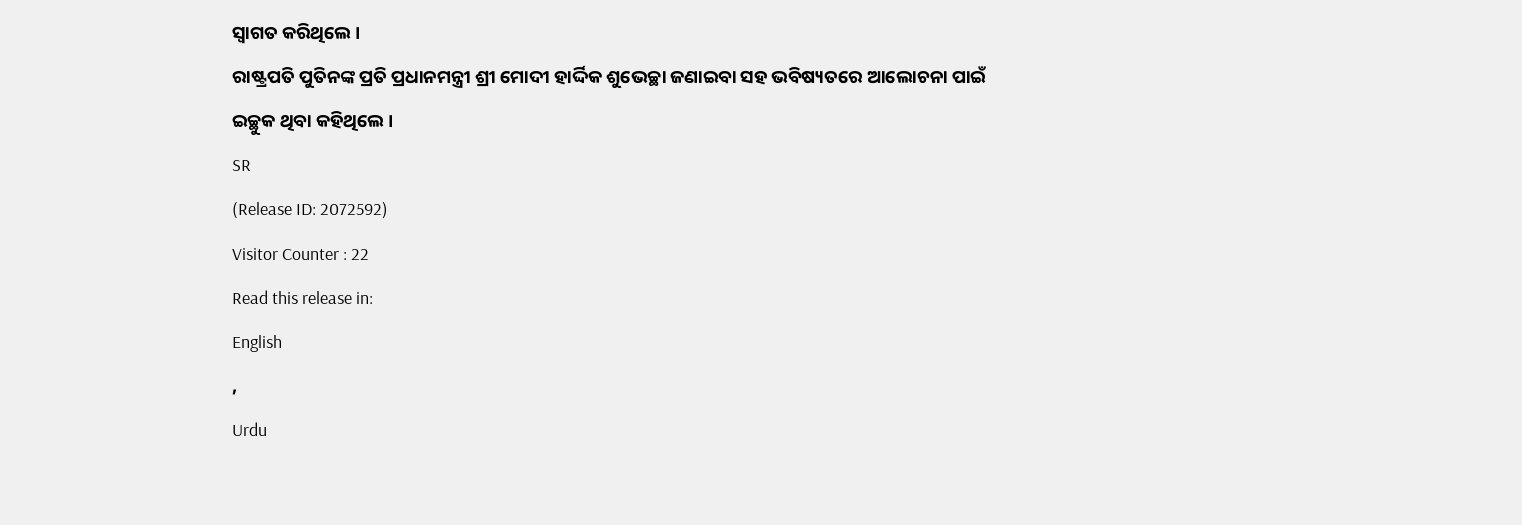ସ୍ୱାଗତ କରିଥିଲେ ।
ରାଷ୍ଟ୍ରପତି ପୁତିନଙ୍କ ପ୍ରତି ପ୍ରଧାନମନ୍ତ୍ରୀ ଶ୍ରୀ ମୋଦୀ ହାର୍ଦ୍ଦିକ ଶୁଭେଚ୍ଛା ଜଣାଇବା ସହ ଭବିଷ୍ୟତରେ ଆଲୋଚନା ପାଇଁ ଇଚ୍ଛୁକ ଥିବା କହିଥିଲେ ।
SR
(Release ID: 2072592)
Visitor Counter : 22
Read this release in:
English
,
Urdu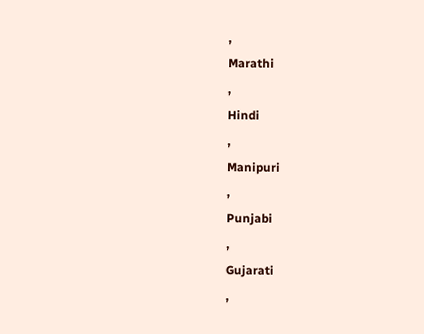,
Marathi
,
Hindi
,
Manipuri
,
Punjabi
,
Gujarati
,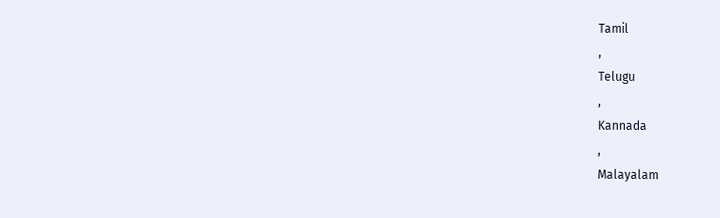Tamil
,
Telugu
,
Kannada
,
Malayalam